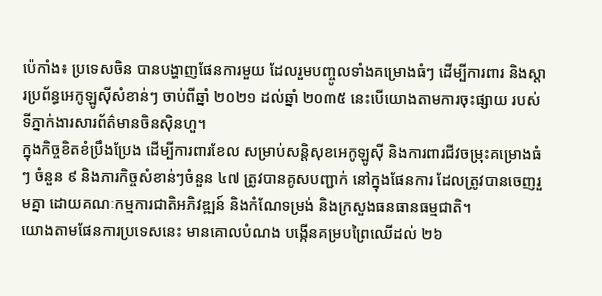ប៉េកាំង៖ ប្រទេសចិន បានបង្ហាញផែនការមួយ ដែលរួមបញ្ចូលទាំងគម្រោងធំៗ ដើម្បីការពារ និងស្តារប្រព័ន្ធអេកូឡូស៊ីសំខាន់ៗ ចាប់ពីឆ្នាំ ២០២១ ដល់ឆ្នាំ ២០៣៥ នេះបើយោងតាមការចុះផ្សាយ របស់ទីភ្នាក់ងារសារព័ត៌មានចិនស៊ិនហួ។
ក្នុងកិច្ចខិតខំប្រឹងប្រែង ដើម្បីការពារខែល សម្រាប់សន្តិសុខអេកូឡូស៊ី និងការពារជីវចម្រុះគម្រោងធំ ៗ ចំនួន ៩ និងភារកិច្ចសំខាន់ៗចំនួន ៤៧ ត្រូវបានគូសបញ្ជាក់ នៅក្នុងផែនការ ដែលត្រូវបានចេញរួមគ្នា ដោយគណៈកម្មការជាតិអភិវឌ្ឍន៍ និងកំណែទម្រង់ និងក្រសួងធនធានធម្មជាតិ។
យោងតាមផែនការប្រទេសនេះ មានគោលបំណង បង្កើនគម្របព្រៃឈើដល់ ២៦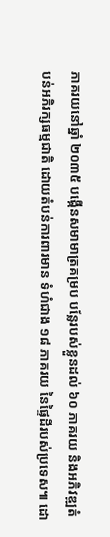ភាគរយនៅឆ្នាំ ២០៣៥ បង្កើនសមាមាត្រគម្រប បន្លែរបស់ខ្លួនដល់ ៦០ ភាគរយ និងអភិវឌ្ឍតំបន់អភិរក្សធម្មជាតិ ដោយតំបន់ការពារមាន ទំហំជាង ១៨ ភាគរយ នៃផ្ទៃដីរបស់ប្រទេស៕ ដោ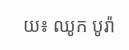យ៖ ឈូក បូរ៉ា